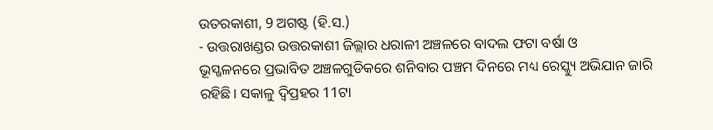ଉତରକାଶୀ, 9 ଅଗଷ୍ଟ (ହି.ସ.)
- ଉତ୍ତରାଖଣ୍ଡର ଉତ୍ତରକାଶୀ ଜିଲ୍ଲାର ଧରାଳୀ ଅଞ୍ଚଳରେ ବାଦଲ ଫଟା ବର୍ଷା ଓ
ଭୂସ୍ଖଳନରେ ପ୍ରଭାବିତ ଅଞ୍ଚଳଗୁଡିକରେ ଶନିବାର ପଞ୍ଚମ ଦିନରେ ମଧ୍ୟ ରେସ୍କ୍ୟୁ ଅଭିଯାନ ଜାରି
ରହିଛି। ସକାଳୁ ଦ୍ୱିପ୍ରହର 11ଟା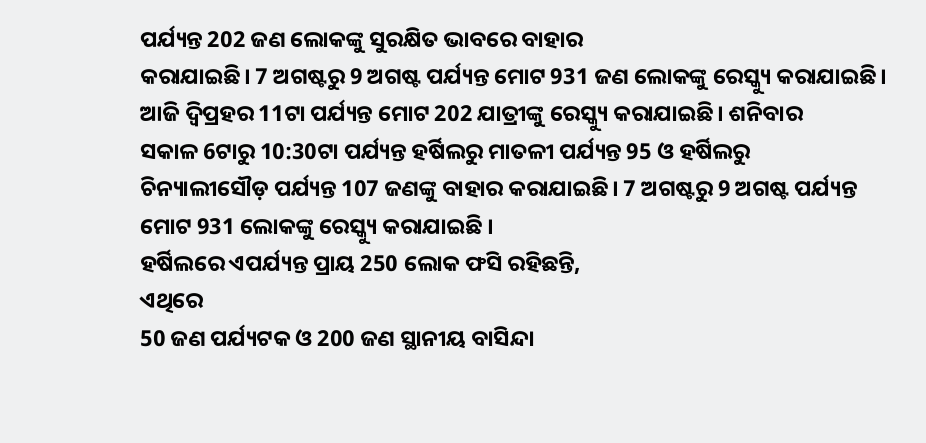ପର୍ଯ୍ୟନ୍ତ 202 ଜଣ ଲୋକଙ୍କୁ ସୁରକ୍ଷିତ ଭାବରେ ବାହାର
କରାଯାଇଛି। 7 ଅଗଷ୍ଟରୁ 9 ଅଗଷ୍ଟ ପର୍ଯ୍ୟନ୍ତ ମୋଟ 931 ଜଣ ଲୋକଙ୍କୁ ରେସ୍କ୍ୟୁ କରାଯାଇଛି।
ଆଜି ଦ୍ୱିପ୍ରହର 11ଟା ପର୍ଯ୍ୟନ୍ତ ମୋଟ 202 ଯାତ୍ରୀଙ୍କୁ ରେସ୍କ୍ୟୁ କରାଯାଇଛି। ଶନିବାର
ସକାଳ 6ଟାରୁ 10:30ଟା ପର୍ଯ୍ୟନ୍ତ ହର୍ଷିଲରୁ ମାତଳୀ ପର୍ଯ୍ୟନ୍ତ 95 ଓ ହର୍ଷିଲରୁ
ଚିନ୍ୟାଲୀସୌଡ଼ ପର୍ଯ୍ୟନ୍ତ 107 ଜଣଙ୍କୁ ବାହାର କରାଯାଇଛି। 7 ଅଗଷ୍ଟରୁ 9 ଅଗଷ୍ଟ ପର୍ଯ୍ୟନ୍ତ
ମୋଟ 931 ଲୋକଙ୍କୁ ରେସ୍କ୍ୟୁ କରାଯାଇଛି ।
ହର୍ଷିଲରେ ଏପର୍ଯ୍ୟନ୍ତ ପ୍ରାୟ 250 ଲୋକ ଫସି ରହିଛନ୍ତି,
ଏଥିରେ
50 ଜଣ ପର୍ଯ୍ୟଟକ ଓ 200 ଜଣ ସ୍ଥାନୀୟ ବାସିନ୍ଦା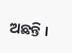ଅଛନ୍ତି ।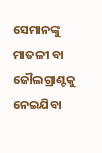ସେମାନଙ୍କୁ ମାତଳୀ ବା
ଜୌଲଗ୍ରାଣ୍ଟକୁ ନେଇଯିବା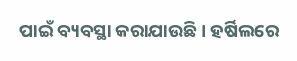ପାଇଁ ବ୍ୟବସ୍ଥା କରାଯାଉଛି। ହର୍ଷିଲରେ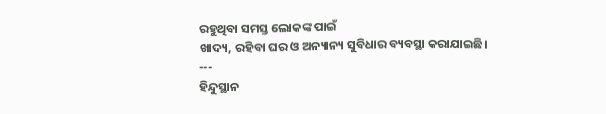ରହୁଥିବା ସମସ୍ତ ଲୋକଙ୍କ ପାଇଁ
ଖାଦ୍ୟ, ରହିବା ଘର ଓ ଅନ୍ୟାନ୍ୟ ସୁବିଧାର ବ୍ୟବସ୍ଥା କରାଯାଇଛି।
---
ହିନ୍ଦୁସ୍ଥାନ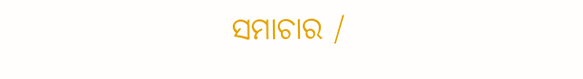ସମାଚାର /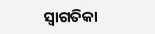ସ୍ୱାଗତିକା